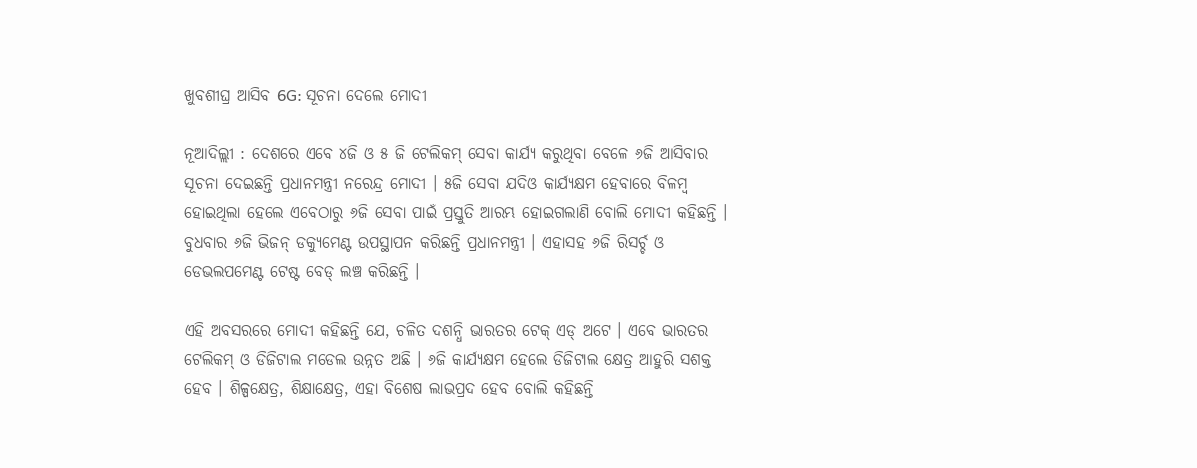ଖୁବଶୀଘ୍ର ଆସିବ 6G: ସୂଚନା ଦେଲେ ମୋଦୀ

ନୂଆଦିଲ୍ଲୀ : ଦେଶରେ ଏବେ ୪ଜି ଓ ୫ ଜି ଟେଲିକମ୍ ସେବା କାର୍ଯ୍ୟ କରୁଥିବା ବେଳେ ୬ଜି ଆସିବାର ସୂଚନା ଦେଇଛନ୍ତି ପ୍ରଧାନମନ୍ତ୍ରୀ ନରେନ୍ଦ୍ର ମୋଦୀ । ୫ଜି ସେବା ଯଦିଓ କାର୍ଯ୍ୟକ୍ଷମ ହେବାରେ ବିଳମ୍ବ ହୋଇଥିଲା ହେଲେ ଏବେଠାରୁ ୬ଜି ସେବା ପାଇଁ ପ୍ରସ୍ତୁତି ଆରମ୍ଭ ହୋଇଗଲାଣି ବୋଲି ମୋଦୀ କହିଛନ୍ତି । ବୁଧବାର ୬ଜି ଭିଜନ୍ ଡକ୍ୟୁମେଣ୍ଟ ଉପସ୍ଥାପନ କରିଛନ୍ତି ପ୍ରଧାନମନ୍ତ୍ରୀ । ଏହାସହ ୬ଜି ରିସର୍ଚ୍ଚ ଓ ଡେଭଲପମେଣ୍ଟ ଟେଷ୍ଟ ବେଡ୍ ଲଞ୍ଚ କରିଛନ୍ତି ।

ଏହି ଅବସରରେ ମୋଦୀ କହିଛନ୍ତି ଯେ, ଚଳିତ ଦଶନ୍ଧି ଭାରତର ଟେକ୍ ଏଡ୍ ଅଟେ । ଏବେ ଭାରତର ଟେଲିକମ୍ ଓ ଡିଜିଟାଲ ମଡେଲ ଉନ୍ନତ ଅଛି । ୬ଜି କାର୍ଯ୍ୟକ୍ଷମ ହେଲେ ଡିଜିଟାଲ କ୍ଷେତ୍ର ଆହୁରି ସଶକ୍ତ ହେବ । ଶିଳ୍ପକ୍ଷେତ୍ର, ଶିକ୍ଷାକ୍ଷେତ୍ର, ଏହା ବିଶେଷ ଲାଭପ୍ରଦ ହେବ ବୋଲି କହିଛନ୍ତି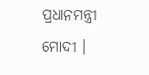ପ୍ରଧାନମନ୍ତ୍ରୀ ମୋଦୀ ।